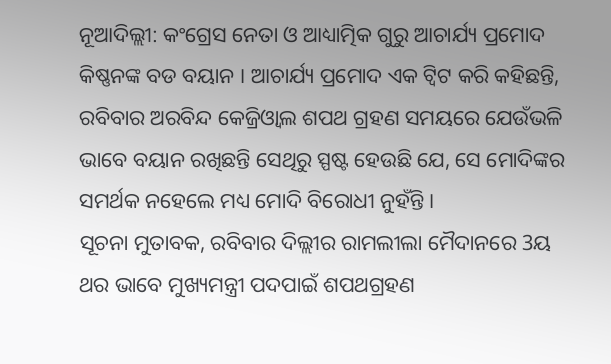ନୂଆଦିଲ୍ଲୀ: କଂଗ୍ରେସ ନେତା ଓ ଆଧ୍ୟାତ୍ମିକ ଗୁରୁ ଆଚାର୍ଯ୍ୟ ପ୍ରମୋଦ କିଷ୍ଣନଙ୍କ ବଡ ବୟାନ । ଆଚାର୍ଯ୍ୟ ପ୍ରମୋଦ ଏକ ଟ୍ବିଟ କରି କହିଛନ୍ତି, ରବିବାର ଅରବିନ୍ଦ କେଜ୍ରିଓ୍ବାଲ ଶପଥ ଗ୍ରହଣ ସମୟରେ ଯେଉଁଭଳି ଭାବେ ବୟାନ ରଖିଛନ୍ତି ସେଥିରୁ ସ୍ପଷ୍ଟ ହେଉଛି ଯେ, ସେ ମୋଦିଙ୍କର ସମର୍ଥକ ନହେଲେ ମଧ୍ୟ ମୋଦି ବିରୋଧୀ ନୁହଁନ୍ତି ।
ସୂଚନା ମୁତାବକ, ରବିବାର ଦିଲ୍ଲୀର ରାମଲୀଲା ମୈଦାନରେ 3ୟ ଥର ଭାବେ ମୁଖ୍ୟମନ୍ତ୍ରୀ ପଦପାଇଁ ଶପଥଗ୍ରହଣ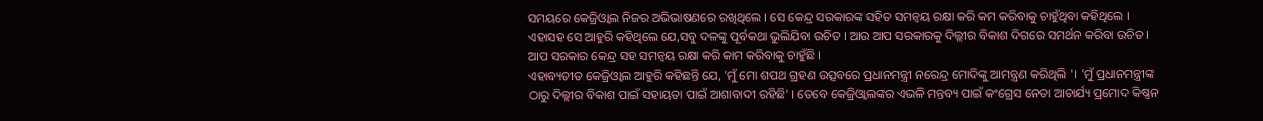ସମୟରେ କେଜ୍ରିଓ୍ବାଲ ନିଜର ଅଭିଭାଷଣରେ ରଖିଥିଲେ । ସେ କେନ୍ଦ୍ର ସରକାରଙ୍କ ସହିତ ସମନ୍ବୟ ରକ୍ଷା କରି କମ କରିବାକୁ ଚାହୁଁଥିବା କହିଥିଲେ । ଏହାସହ ସେ ଆହୁରି କହିଥିଲେ ଯେ,ସବୁ ଦଳଙ୍କୁ ପୂର୍ବକଥା ଭୁଲିଯିବା ଉଚିତ । ଆଉ ଆପ ସରକାରକୁ ଦିଲ୍ଲୀର ବିକାଶ ଦିଗରେ ସମର୍ଥନ କରିବା ଉଚିତ । ଆପ ସରକାର କେନ୍ଦ୍ର ସହ ସମନ୍ବୟ ରକ୍ଷା କରି କାମ କରିବାକୁ ଚାହୁଁଛି ।
ଏହାବ୍ୟତୀତ କେଜ୍ରିଓ୍ବାଲ ଆହୁରି କହିଛନ୍ତି ଯେ, 'ମୁଁ ମୋ ଶପଥ ଗ୍ରହଣ ଉତ୍ସବରେ ପ୍ରଧାନମନ୍ତ୍ରୀ ନରେନ୍ଦ୍ର ମୋଦିଙ୍କୁ ଆମନ୍ତ୍ରଣ କରିଥିଲି '। 'ମୁଁ ପ୍ରଧାନମନ୍ତ୍ରୀଙ୍କ ଠାରୁ ଦିଲ୍ଲୀର ବିକାଶ ପାଇଁ ସହାୟତା ପାଇଁ ଆଶାବାଦୀ ରହିଛି' । ତେବେ କେଜ୍ରିଓ୍ବାଲଙ୍କର ଏଭଳି ମନ୍ତବ୍ୟ ପାଇଁ କଂଗ୍ରେସ ନେତା ଆଚାର୍ଯ୍ୟ ପ୍ରମୋଦ କିଷ୍ଣନ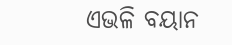ଏଭଳି ବୟାନ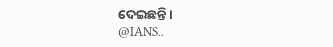ଦେଇଛନ୍ତି ।
@IANS..